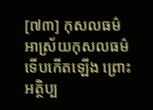[៧៣] កុសលធម៌ អាស្រ័យកុសលធម៌ ទើបកើតឡើង ព្រោះអត្ថិប្ប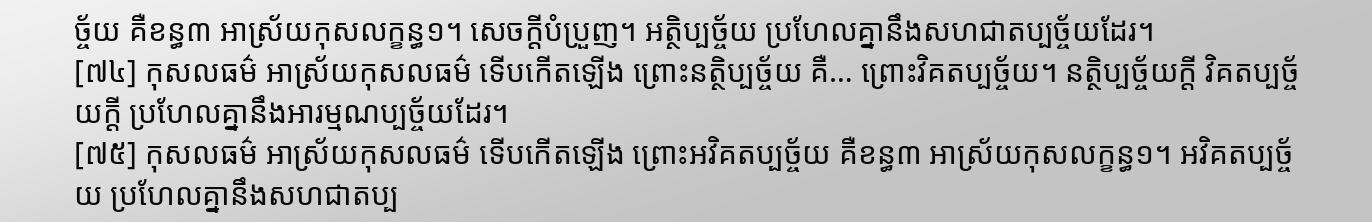ច្ច័យ គឺខន្ធ៣ អាស្រ័យកុសលក្ខន្ធ១។ សេចក្ដីបំប្រួញ។ អត្ថិប្បច្ច័យ ប្រហែលគ្នានឹងសហជាតប្បច្ច័យដែរ។
[៧៤] កុសលធម៌ អាស្រ័យកុសលធម៌ ទើបកើតឡើង ព្រោះនត្ថិប្បច្ច័យ គឺ… ព្រោះវិគតប្បច្ច័យ។ នត្ថិប្បច្ច័យក្ដី វិគតប្បច្ច័យក្ដី ប្រហែលគ្នានឹងអារម្មណប្បច្ច័យដែរ។
[៧៥] កុសលធម៌ អាស្រ័យកុសលធម៌ ទើបកើតឡើង ព្រោះអវិគតប្បច្ច័យ គឺខន្ធ៣ អាស្រ័យកុសលក្ខន្ធ១។ អវិគតប្បច្ច័យ ប្រហែលគ្នានឹងសហជាតប្ប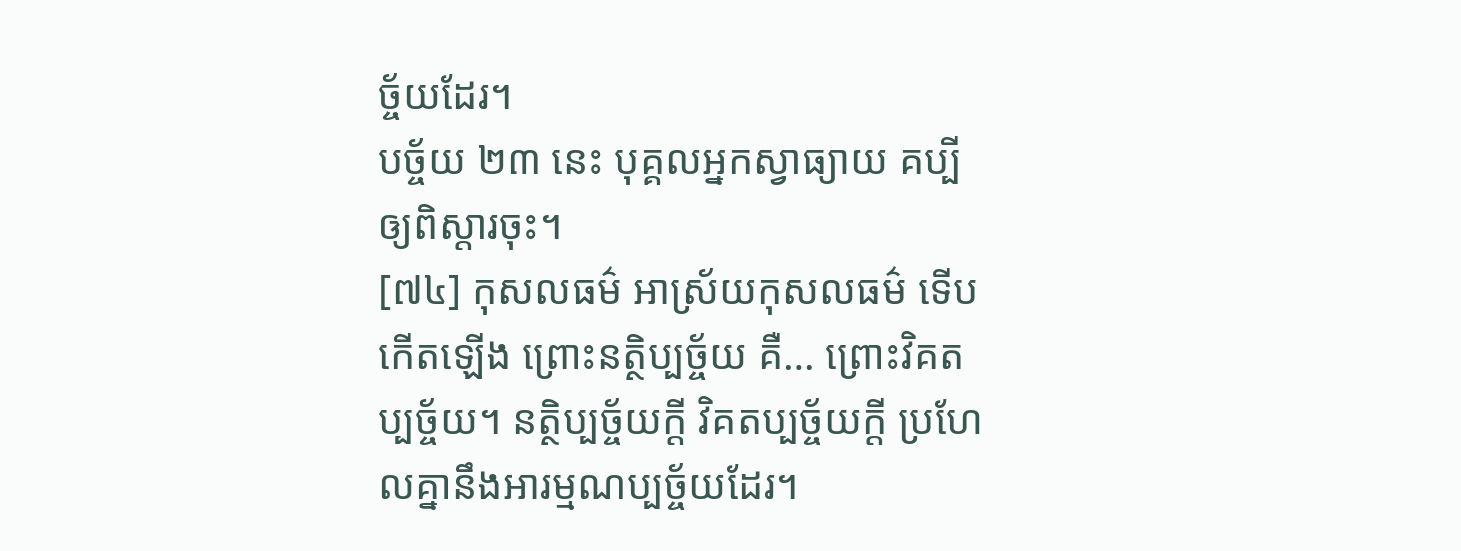ច្ច័យដែរ។
បច្ច័យ ២៣ នេះ បុគ្គលអ្នកស្វាធ្យាយ គប្បីឲ្យពិស្ដារចុះ។
[៧៤] កុសលធម៌ អាស្រ័យកុសលធម៌ ទើបកើតឡើង ព្រោះនត្ថិប្បច្ច័យ គឺ… ព្រោះវិគតប្បច្ច័យ។ នត្ថិប្បច្ច័យក្ដី វិគតប្បច្ច័យក្ដី ប្រហែលគ្នានឹងអារម្មណប្បច្ច័យដែរ។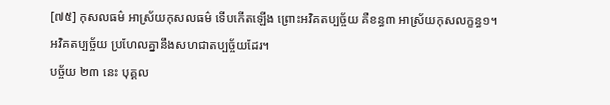[៧៥] កុសលធម៌ អាស្រ័យកុសលធម៌ ទើបកើតឡើង ព្រោះអវិគតប្បច្ច័យ គឺខន្ធ៣ អាស្រ័យកុសលក្ខន្ធ១។ អវិគតប្បច្ច័យ ប្រហែលគ្នានឹងសហជាតប្បច្ច័យដែរ។
បច្ច័យ ២៣ នេះ បុគ្គល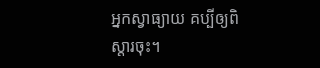អ្នកស្វាធ្យាយ គប្បីឲ្យពិស្ដារចុះ។